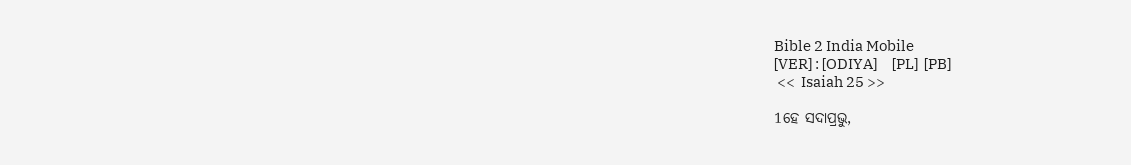Bible 2 India Mobile
[VER] : [ODIYA]     [PL]  [PB]
 <<  Isaiah 25 >>

1ହେ ସଦାପ୍ରଭୁ,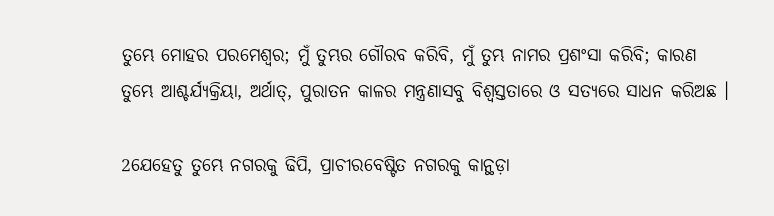ତୁମ୍ଭେ ମୋହର ପରମେଶ୍ୱର; ମୁଁ ତୁମ୍ଭର ଗୌରବ କରିବି, ମୁଁ ତୁମ୍ଭ ନାମର ପ୍ରଶଂସା କରିବି; କାରଣ ତୁମ୍ଭେ ଆଶ୍ଚର୍ଯ୍ୟକ୍ରିୟା, ଅର୍ଥାତ୍‍, ପୁରାତନ କାଳର ମନ୍ତ୍ରଣାସବୁ ବିଶ୍ୱସ୍ତତାରେ ଓ ସତ୍ୟରେ ସାଧନ କରିଅଛ ।

2ଯେହେତୁ ତୁମ୍ଭେ ନଗରକୁ ଢିପି, ପ୍ରାଚୀରବେଷ୍ଟିତ ନଗରକୁ କାନ୍ଥଡ଼ା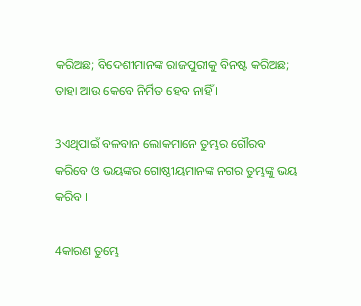କରିଅଛ; ବିଦେଶୀମାନଙ୍କ ରାଜପୁରୀକୁ ବିନଷ୍ଟ କରିଅଛ; ତାହା ଆଉ କେବେ ନିର୍ମିତ ହେବ ନାହିଁ ।

3ଏଥିପାଇଁ ବଳବାନ ଲୋକମାନେ ତୁମ୍ଭର ଗୌରବ କରିବେ ଓ ଭୟଙ୍କର ଗୋଷ୍ଠୀୟମାନଙ୍କ ନଗର ତୁମ୍ଭଙ୍କୁ ଭୟ କରିବ ।

4କାରଣ ତୁମ୍ଭେ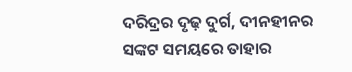ଦରିଦ୍ରର ଦୃଢ଼ ଦୁର୍ଗ, ଦୀନହୀନର ସଙ୍କଟ ସମୟରେ ତାହାର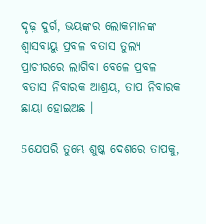ଦୃଢ଼ ଦୁର୍ଗ, ଭୟଙ୍କର ଲୋକମାନଙ୍କ ଶ୍ୱାସବାୟୁ ପ୍ରବଳ ବତାସ ତୁଲ୍ୟ ପ୍ରାଚୀରରେ ଲାଗିବା ବେଳେ ପ୍ରବଳ ବତାସ ନିବାରକ ଆଶ୍ରୟ, ତାପ ନିବାରକ ଛାୟା ହୋଇଅଛ ।

5ଯେପରି ତୁମ୍ଭେ ଶୁଷ୍କ ଦେଶରେ ତାପକୁ,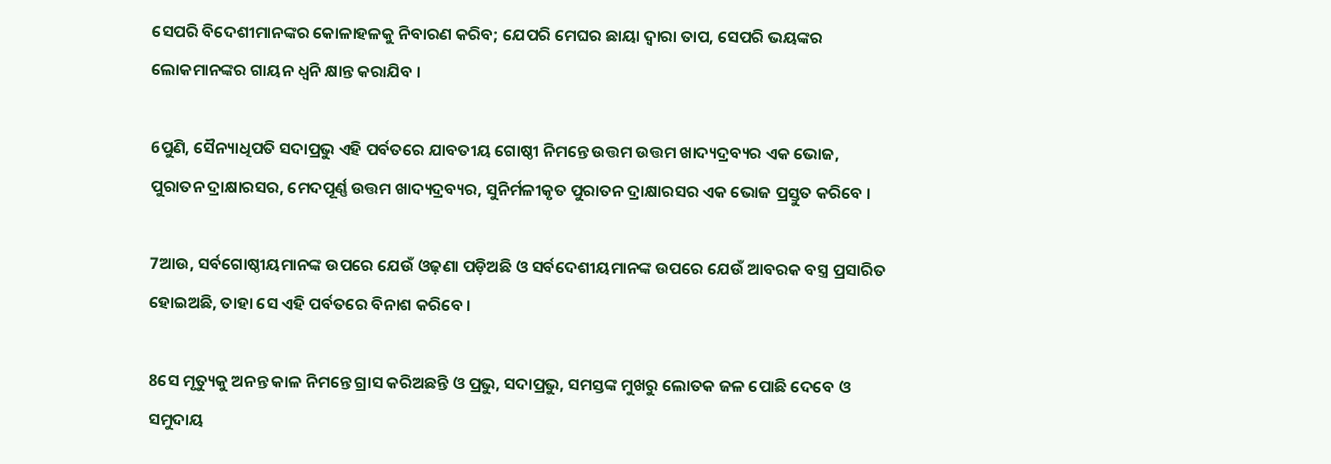ସେପରି ବିଦେଶୀମାନଙ୍କର କୋଳାହଳକୁ ନିବାରଣ କରିବ; ଯେପରି ମେଘର ଛାୟା ଦ୍ୱାରା ତାପ, ସେପରି ଭୟଙ୍କର ଲୋକମାନଙ୍କର ଗାୟନ ଧ୍ୱନି କ୍ଷାନ୍ତ କରାଯିବ ।

6ପୁଣି, ସୈନ୍ୟାଧିପତି ସଦାପ୍ରଭୁ ଏହି ପର୍ବତରେ ଯାବତୀୟ ଗୋଷ୍ଠୀ ନିମନ୍ତେ ଉତ୍ତମ ଉତ୍ତମ ଖାଦ୍ୟଦ୍ରବ୍ୟର ଏକ ଭୋଜ, ପୁରାତନ ଦ୍ରାକ୍ଷାରସର, ମେଦପୂର୍ଣ୍ଣ ଉତ୍ତମ ଖାଦ୍ୟଦ୍ରବ୍ୟର, ସୁନିର୍ମଳୀକୃତ ପୁରାତନ ଦ୍ରାକ୍ଷାରସର ଏକ ଭୋଜ ପ୍ରସ୍ତୁତ କରିବେ ।

7ଆଉ, ସର୍ବଗୋଷ୍ଠୀୟମାନଙ୍କ ଉପରେ ଯେଉଁ ଓଢ଼ଣା ପଡ଼ିଅଛି ଓ ସର୍ବଦେଶୀୟମାନଙ୍କ ଉପରେ ଯେଉଁ ଆବରକ ବସ୍ତ୍ର ପ୍ରସାରିତ ହୋଇଅଛି, ତାହା ସେ ଏହି ପର୍ବତରେ ବିନାଶ କରିବେ ।

8ସେ ମୃତ୍ୟୁକୁ ଅନନ୍ତ କାଳ ନିମନ୍ତେ ଗ୍ରାସ କରିଅଛନ୍ତି ଓ ପ୍ରଭୁ, ସଦାପ୍ରଭୁ, ସମସ୍ତଙ୍କ ମୁଖରୁ ଲୋତକ ଜଳ ପୋଛି ଦେବେ ଓ ସମୁଦାୟ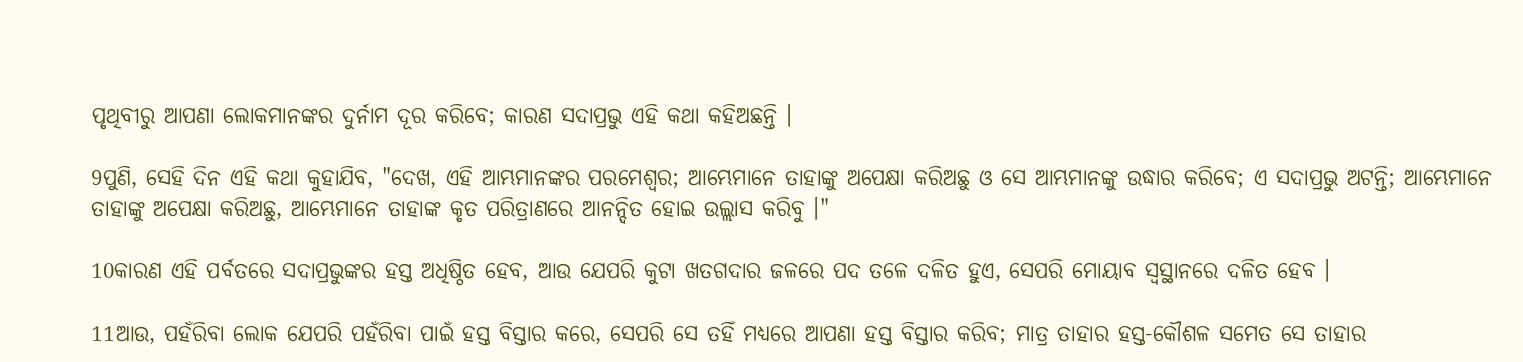ପୃଥିବୀରୁ ଆପଣା ଲୋକମାନଙ୍କର ଦୁର୍ନାମ ଦୂର କରିବେ; କାରଣ ସଦାପ୍ରଭୁ ଏହି କଥା କହିଅଛନ୍ତି ।

9ପୁଣି, ସେହି ଦିନ ଏହି କଥା କୁହାଯିବ, "ଦେଖ, ଏହି ଆମ୍ଭମାନଙ୍କର ପରମେଶ୍ୱର; ଆମ୍ଭେମାନେ ତାହାଙ୍କୁ ଅପେକ୍ଷା କରିଅଛୁ ଓ ସେ ଆମ୍ଭମାନଙ୍କୁ ଉଦ୍ଧାର କରିବେ; ଏ ସଦାପ୍ରଭୁ ଅଟନ୍ତି; ଆମ୍ଭେମାନେ ତାହାଙ୍କୁ ଅପେକ୍ଷା କରିଅଛୁ, ଆମ୍ଭେମାନେ ତାହାଙ୍କ କୃତ ପରିତ୍ରାଣରେ ଆନନ୍ଦିତ ହୋଇ ଉଲ୍ଲାସ କରିବୁ ।"

10କାରଣ ଏହି ପର୍ବତରେ ସଦାପ୍ରଭୁଙ୍କର ହସ୍ତ ଅଧିଷ୍ଠିତ ହେବ, ଆଉ ଯେପରି କୁଟା ଖତଗଦାର ଜଳରେ ପଦ ତଳେ ଦଳିତ ହୁଏ, ସେପରି ମୋୟାବ ସ୍ୱସ୍ଥାନରେ ଦଳିତ ହେବ ।

11ଆଉ, ପହଁରିବା ଲୋକ ଯେପରି ପହଁରିବା ପାଇଁ ହସ୍ତ ବିସ୍ତାର କରେ, ସେପରି ସେ ତହିଁ ମଧ୍ୟରେ ଆପଣା ହସ୍ତ ବିସ୍ତାର କରିବ; ମାତ୍ର ତାହାର ହସ୍ତ-କୌଶଳ ସମେତ ସେ ତାହାର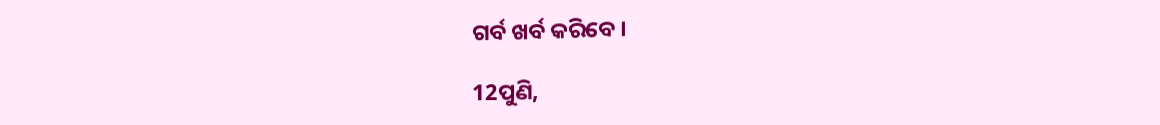ଗର୍ବ ଖର୍ବ କରିବେ ।

12ପୁଣି,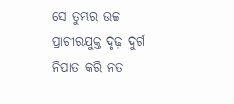ସେ ତୁମ୍ଭର ଉଚ୍ଚ ପ୍ରାଚୀରଯୁକ୍ତ ଦୃଢ଼ ଦୁର୍ଗ ନିପାତ କରି ନତ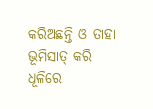କରିଅଛନ୍ତି ଓ ତାହା ଭୂମିସାତ୍‍ କରି ଧୂଳିରେ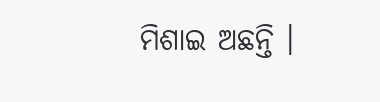ମିଶାଇ ଅଛନ୍ତି ।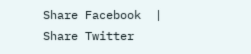Share Facebook  |  Share Twitter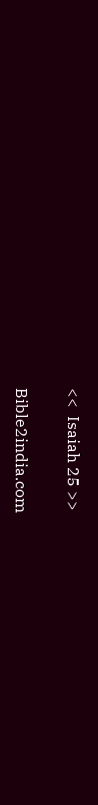<<  Isaiah 25 >>


Bible2india.com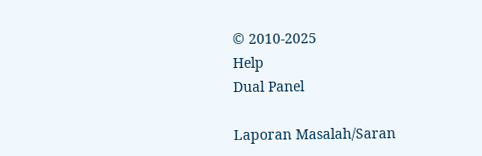© 2010-2025
Help
Dual Panel

Laporan Masalah/Saran